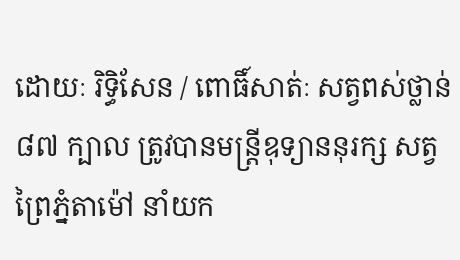ដោយៈ រិទ្ធិសែន / ពោធិ៍សាត់ៈ សត្វពស់ថ្លាន់ ៨៧ ក្បាល ត្រូវបានមន្ត្រីឧុទ្យាននុរក្ស សត្វព្រៃភ្នំតាម៉ៅ នាំយក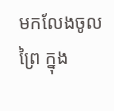មកលែងចូលព្រៃ ក្នុង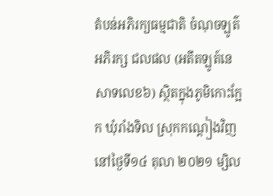តំបន់អភិរក្យធម្មជាតិ ចំណុចឡូត៌អភិរក្ស ជលផល (អតីតឡូត៍នេសាទលេខ៦) ស្ថិតក្នុងភូមិកោះក្អែក ឃុំរាំងទិល ស្រុកកណ្តៀងវិញ នៅថ្ងៃទី១៤ តុលា ២០២១ ម្សិល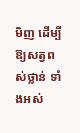មិញ ដើម្បីឱ្យសត្វពស់ថ្លាន់ ទាំងអស់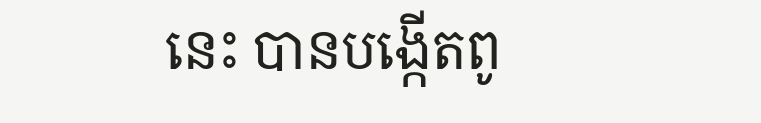នេះ បានបង្កើតពូ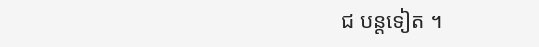ជ បន្តទៀត ។